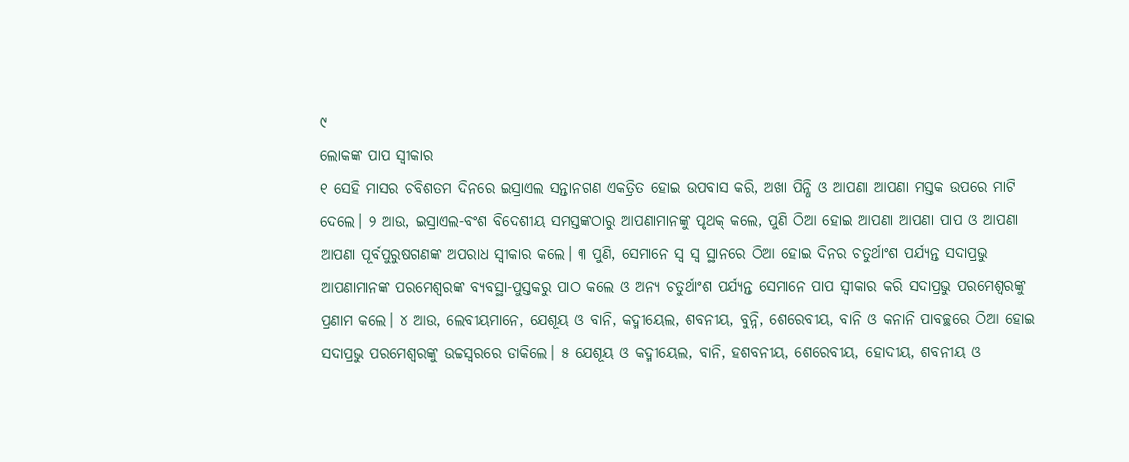୯
ଲୋକଙ୍କ ପାପ ସ୍ୱୀକାର
୧ ସେହି ମାସର ଚବିଶତମ ଦିନରେ ଇସ୍ରାଏଲ ସନ୍ତାନଗଣ ଏକତ୍ରିତ ହୋଇ ଉପବାସ କରି, ଅଖା ପିନ୍ଧି ଓ ଆପଣା ଆପଣା ମସ୍ତକ ଉପରେ ମାଟି ଦେଲେ। ୨ ଆଉ, ଇସ୍ରାଏଲ-ବଂଶ ବିଦେଶୀୟ ସମସ୍ତଙ୍କଠାରୁ ଆପଣାମାନଙ୍କୁ ପୃଥକ୍ କଲେ, ପୁଣି ଠିଆ ହୋଇ ଆପଣା ଆପଣା ପାପ ଓ ଆପଣା ଆପଣା ପୂର୍ବପୁରୁଷଗଣଙ୍କ ଅପରାଧ ସ୍ୱୀକାର କଲେ। ୩ ପୁଣି, ସେମାନେ ସ୍ୱ ସ୍ୱ ସ୍ଥାନରେ ଠିଆ ହୋଇ ଦିନର ଚତୁର୍ଥାଂଶ ପର୍ଯ୍ୟନ୍ତ ସଦାପ୍ରଭୁ ଆପଣାମାନଙ୍କ ପରମେଶ୍ୱରଙ୍କ ବ୍ୟବସ୍ଥା-ପୁସ୍ତକରୁ ପାଠ କଲେ ଓ ଅନ୍ୟ ଚତୁର୍ଥାଂଶ ପର୍ଯ୍ୟନ୍ତ ସେମାନେ ପାପ ସ୍ୱୀକାର କରି ସଦାପ୍ରଭୁ ପରମେଶ୍ୱରଙ୍କୁ ପ୍ରଣାମ କଲେ। ୪ ଆଉ, ଲେବୀୟମାନେ, ଯେଶୂୟ ଓ ବାନି, କଦ୍ମୀୟେଲ, ଶବନୀୟ, ବୁନ୍ନି, ଶେରେବୀୟ, ବାନି ଓ କନାନି ପାବଚ୍ଛରେ ଠିଆ ହୋଇ ସଦାପ୍ରଭୁ ପରମେଶ୍ୱରଙ୍କୁ ଉଚ୍ଚସ୍ୱରରେ ଡାକିଲେ। ୫ ଯେଶୂୟ ଓ କଦ୍ମୀୟେଲ, ବାନି, ହଶବନୀୟ, ଶେରେବୀୟ, ହୋଦୀୟ, ଶବନୀୟ ଓ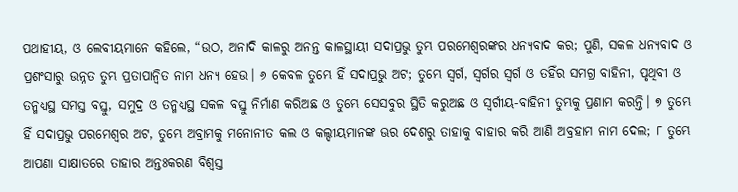ପଥାହୀୟ, ଓ ଲେବୀୟମାନେ କହିଲେ, “ଉଠ, ଅନାଦି କାଳରୁ ଅନନ୍ତ କାଳସ୍ଥାୟୀ ସଦାପ୍ରଭୁ ତୁମ୍ଭ ପରମେଶ୍ୱରଙ୍କର ଧନ୍ୟବାଦ କର; ପୁଣି, ସକଳ ଧନ୍ୟବାଦ ଓ ପ୍ରଶଂସାରୁ ଉନ୍ନତ ତୁମ୍ଭ ପ୍ରତାପାନ୍ୱିତ ନାମ ଧନ୍ୟ ହେଉ। ୬ କେବଳ ତୁମ୍ଭେ ହିଁ ସଦାପ୍ରଭୁ ଅଟ; ତୁମ୍ଭେ ସ୍ୱର୍ଗ, ସ୍ୱର୍ଗର ସ୍ୱର୍ଗ ଓ ତହିଁର ସମଗ୍ର ବାହିନୀ, ପୃଥିବୀ ଓ ତନ୍ମଧ୍ୟସ୍ଥ ସମସ୍ତ ବସ୍ତୁ, ସମୁଦ୍ର ଓ ତନ୍ମଧ୍ୟସ୍ଥ ସକଳ ବସ୍ତୁ ନିର୍ମାଣ କରିଅଛ ଓ ତୁମ୍ଭେ ସେସବୁର ସ୍ଥିତି କରୁଅଛ ଓ ସ୍ୱର୍ଗୀୟ-ବାହିନୀ ତୁମ୍ଭକୁ ପ୍ରଣାମ କରନ୍ତି। ୭ ତୁମ୍ଭେ ହିଁ ସଦାପ୍ରଭୁ ପରମେଶ୍ୱର ଅଟ, ତୁମ୍ଭେ ଅବ୍ରାମକୁ ମନୋନୀତ କଲ ଓ କଲ୍ଦୀୟମାନଙ୍କ ଊର ଦେଶରୁ ତାହାକୁ ବାହାର କରି ଆଣି ଅବ୍ରହାମ ନାମ ଦେଲ; ୮ ତୁମ୍ଭେ ଆପଣା ସାକ୍ଷାତରେ ତାହାର ଅନ୍ତଃକରଣ ବିଶ୍ୱସ୍ତ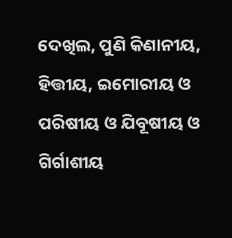ଦେଖିଲ, ପୁଣି କିଣାନୀୟ, ହିତ୍ତୀୟ, ଇମୋରୀୟ ଓ ପରିଷୀୟ ଓ ଯିବୂଷୀୟ ଓ ଗିର୍ଗାଶୀୟ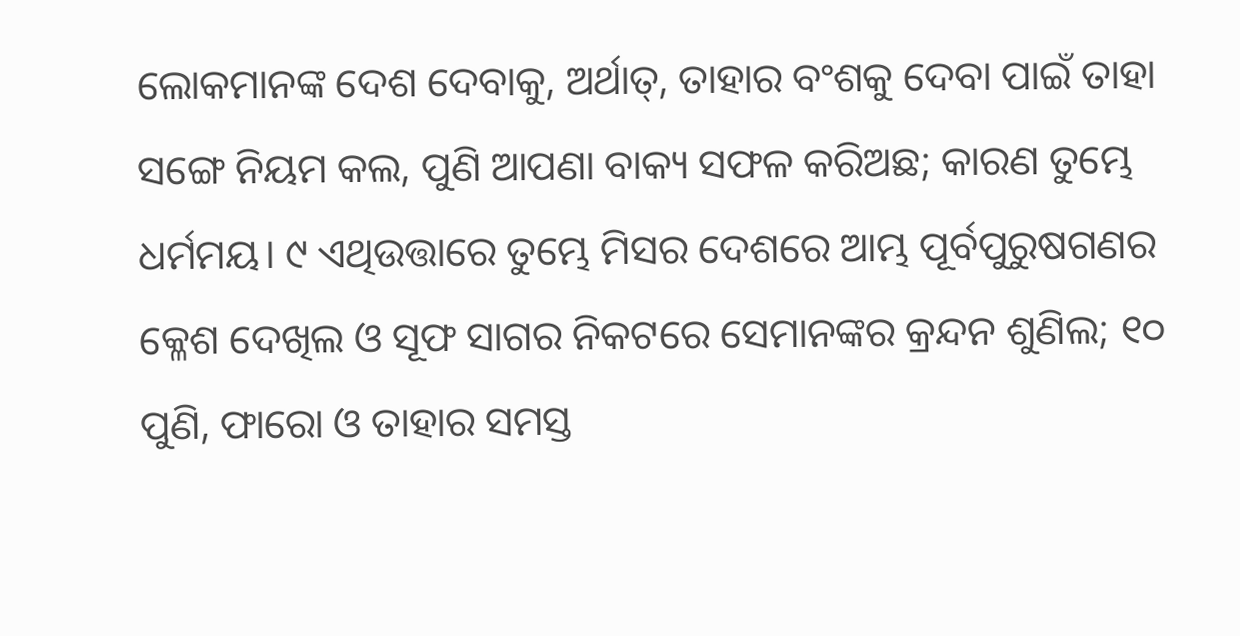ଲୋକମାନଙ୍କ ଦେଶ ଦେବାକୁ, ଅର୍ଥାତ୍, ତାହାର ବଂଶକୁ ଦେବା ପାଇଁ ତାହା ସଙ୍ଗେ ନିୟମ କଲ, ପୁଣି ଆପଣା ବାକ୍ୟ ସଫଳ କରିଅଛ; କାରଣ ତୁମ୍ଭେ ଧର୍ମମୟ। ୯ ଏଥିଉତ୍ତାରେ ତୁମ୍ଭେ ମିସର ଦେଶରେ ଆମ୍ଭ ପୂର୍ବପୁରୁଷଗଣର କ୍ଳେଶ ଦେଖିଲ ଓ ସୂଫ ସାଗର ନିକଟରେ ସେମାନଙ୍କର କ୍ରନ୍ଦନ ଶୁଣିଲ; ୧୦ ପୁଣି, ଫାରୋ ଓ ତାହାର ସମସ୍ତ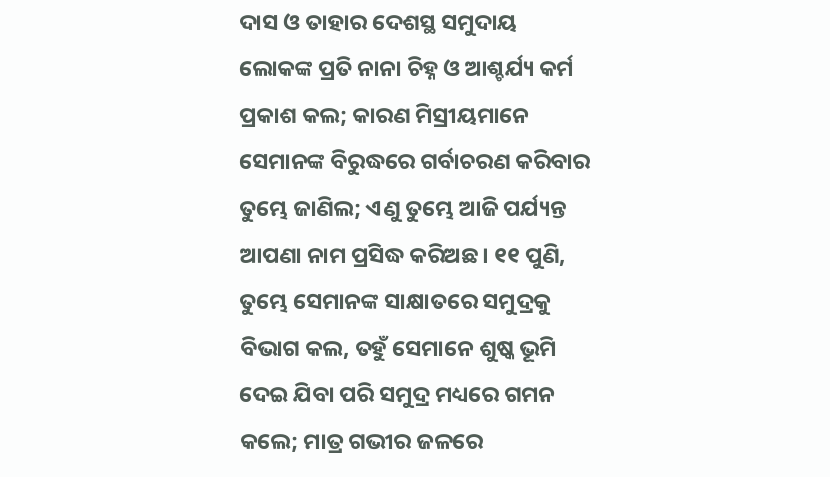ଦାସ ଓ ତାହାର ଦେଶସ୍ଥ ସମୁଦାୟ ଲୋକଙ୍କ ପ୍ରତି ନାନା ଚିହ୍ନ ଓ ଆଶ୍ଚର୍ଯ୍ୟ କର୍ମ ପ୍ରକାଶ କଲ; କାରଣ ମିସ୍ରୀୟମାନେ ସେମାନଙ୍କ ବିରୁଦ୍ଧରେ ଗର୍ବାଚରଣ କରିବାର ତୁମ୍ଭେ ଜାଣିଲ; ଏଣୁ ତୁମ୍ଭେ ଆଜି ପର୍ଯ୍ୟନ୍ତ ଆପଣା ନାମ ପ୍ରସିଦ୍ଧ କରିଅଛ। ୧୧ ପୁଣି, ତୁମ୍ଭେ ସେମାନଙ୍କ ସାକ୍ଷାତରେ ସମୁଦ୍ରକୁ ବିଭାଗ କଲ, ତହୁଁ ସେମାନେ ଶୁଷ୍କ ଭୂମି ଦେଇ ଯିବା ପରି ସମୁଦ୍ର ମଧ୍ୟରେ ଗମନ କଲେ; ମାତ୍ର ଗଭୀର ଜଳରେ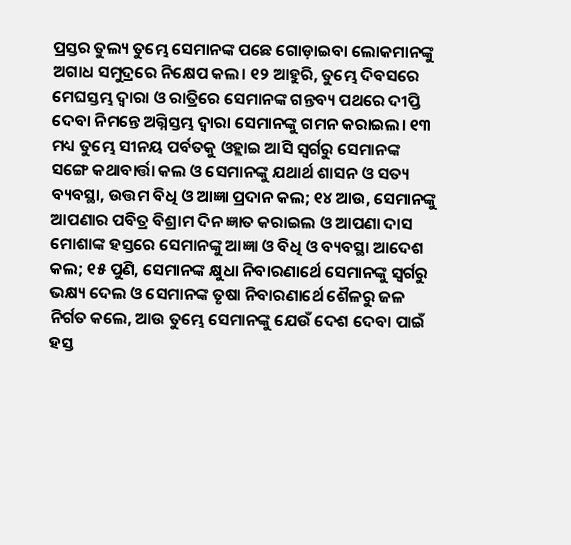ପ୍ରସ୍ତର ତୁଲ୍ୟ ତୁମ୍ଭେ ସେମାନଙ୍କ ପଛେ ଗୋଡ଼ାଇବା ଲୋକମାନଙ୍କୁ ଅଗାଧ ସମୁଦ୍ରରେ ନିକ୍ଷେପ କଲ। ୧୨ ଆହୁରି, ତୁମ୍ଭେ ଦିବସରେ ମେଘସ୍ତମ୍ଭ ଦ୍ୱାରା ଓ ରାତ୍ରିରେ ସେମାନଙ୍କ ଗନ୍ତବ୍ୟ ପଥରେ ଦୀପ୍ତି ଦେବା ନିମନ୍ତେ ଅଗ୍ନିସ୍ତମ୍ଭ ଦ୍ୱାରା ସେମାନଙ୍କୁ ଗମନ କରାଇଲ। ୧୩ ମଧ୍ୟ ତୁମ୍ଭେ ସୀନୟ ପର୍ବତକୁ ଓହ୍ଲାଇ ଆସି ସ୍ୱର୍ଗରୁ ସେମାନଙ୍କ ସଙ୍ଗେ କଥାବାର୍ତ୍ତା କଲ ଓ ସେମାନଙ୍କୁ ଯଥାର୍ଥ ଶାସନ ଓ ସତ୍ୟ ବ୍ୟବସ୍ଥା, ଉତ୍ତମ ବିଧି ଓ ଆଜ୍ଞା ପ୍ରଦାନ କଲ; ୧୪ ଆଉ, ସେମାନଙ୍କୁ ଆପଣାର ପବିତ୍ର ବିଶ୍ରାମ ଦିନ ଜ୍ଞାତ କରାଇଲ ଓ ଆପଣା ଦାସ ମୋଶାଙ୍କ ହସ୍ତରେ ସେମାନଙ୍କୁ ଆଜ୍ଞା ଓ ବିଧି ଓ ବ୍ୟବସ୍ଥା ଆଦେଶ କଲ; ୧୫ ପୁଣି, ସେମାନଙ୍କ କ୍ଷୁଧା ନିବାରଣାର୍ଥେ ସେମାନଙ୍କୁ ସ୍ୱର୍ଗରୁ ଭକ୍ଷ୍ୟ ଦେଲ ଓ ସେମାନଙ୍କ ତୃଷା ନିବାରଣାର୍ଥେ ଶୈଳରୁ ଜଳ ନିର୍ଗତ କଲେ, ଆଉ ତୁମ୍ଭେ ସେମାନଙ୍କୁ ଯେଉଁ ଦେଶ ଦେବା ପାଇଁ ହସ୍ତ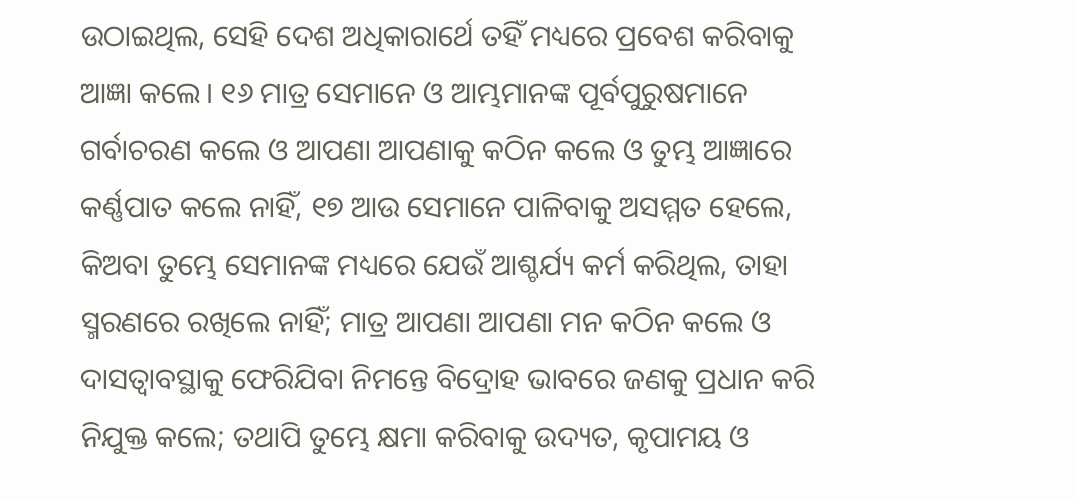ଉଠାଇଥିଲ, ସେହି ଦେଶ ଅଧିକାରାର୍ଥେ ତହିଁ ମଧ୍ୟରେ ପ୍ରବେଶ କରିବାକୁ ଆଜ୍ଞା କଲେ। ୧୬ ମାତ୍ର ସେମାନେ ଓ ଆମ୍ଭମାନଙ୍କ ପୂର୍ବପୁରୁଷମାନେ ଗର୍ବାଚରଣ କଲେ ଓ ଆପଣା ଆପଣାକୁ କଠିନ କଲେ ଓ ତୁମ୍ଭ ଆଜ୍ଞାରେ କର୍ଣ୍ଣପାତ କଲେ ନାହିଁ, ୧୭ ଆଉ ସେମାନେ ପାଳିବାକୁ ଅସମ୍ମତ ହେଲେ, କିଅବା ତୁମ୍ଭେ ସେମାନଙ୍କ ମଧ୍ୟରେ ଯେଉଁ ଆଶ୍ଚର୍ଯ୍ୟ କର୍ମ କରିଥିଲ, ତାହା ସ୍ମରଣରେ ରଖିଲେ ନାହିଁ; ମାତ୍ର ଆପଣା ଆପଣା ମନ କଠିନ କଲେ ଓ ଦାସତ୍ୱାବସ୍ଥାକୁ ଫେରିଯିବା ନିମନ୍ତେ ବିଦ୍ରୋହ ଭାବରେ ଜଣକୁ ପ୍ରଧାନ କରି ନିଯୁକ୍ତ କଲେ; ତଥାପି ତୁମ୍ଭେ କ୍ଷମା କରିବାକୁ ଉଦ୍ୟତ, କୃପାମୟ ଓ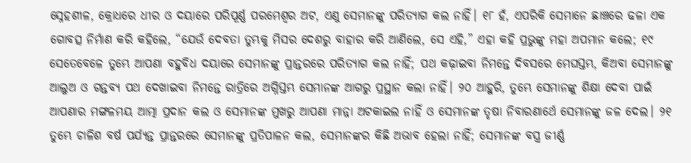ସ୍ନେହଶୀଳ, କ୍ରୋଧରେ ଧୀର ଓ ଦୟାରେ ପରିପୂର୍ଣ୍ଣ ପରମେଶ୍ୱର ଅଟ, ଏଣୁ ସେମାନଙ୍କୁ ପରିତ୍ୟାଗ କଲ ନାହିଁ। ୧୮ ହଁ, ଏପରିକି ସେମାନେ ଛାଞ୍ଚରେ ଢଳା ଏକ ଗୋବତ୍ସ ନିର୍ମାଣ କରି କହିଲେ, “ଯେଉଁ ଦେବତା ତୁମ୍ଭକୁ ମିସର ଦେଶରୁ ବାହାର କରି ଆଣିଲେ, ସେ ଏହି,” ଏହା କହି ପ୍ରଭୁଙ୍କୁ ମହା ଅପମାନ କଲେ; ୧୯ ସେତେବେଳେ ତୁମ୍ଭେ ଆପଣା ବହୁବିଧ ଦୟାରେ ସେମାନଙ୍କୁ ପ୍ରାନ୍ତରରେ ପରିତ୍ୟାଗ କଲ ନାହିଁ; ପଥ କଢ଼ାଇବା ନିମନ୍ତେ ଦିବସରେ ମେଘସ୍ତମ୍ଭ, କିଅବା ସେମାନଙ୍କୁ ଆଲୁଅ ଓ ଗନ୍ତବ୍ୟ ପଥ ଦେଖାଇବା ନିମନ୍ତେ ରାତ୍ରିରେ ଅଗ୍ନିସ୍ତମ୍ଭ ସେମାନଙ୍କ ଆଗରୁ ପ୍ରସ୍ଥାନ କଲା ନାହିଁ। ୨୦ ଆହୁରି, ତୁମ୍ଭେ ସେମାନଙ୍କୁ ଶିକ୍ଷା ଦେବା ପାଇଁ ଆପଣାର ମଙ୍ଗଳମୟ ଆତ୍ମା ପ୍ରଦାନ କଲ ଓ ସେମାନଙ୍କ ମୁଖରୁ ଆପଣା ମାନ୍ନା ଅଟକାଇଲ ନାହିଁ ଓ ସେମାନଙ୍କ ତୃଷା ନିବାରଣାର୍ଥେ ସେମାନଙ୍କୁ ଜଳ ଦେଲ। ୨୧ ତୁମ୍ଭେ ଚାଳିଶ ବର୍ଷ ପର୍ଯ୍ୟନ୍ତ ପ୍ରାନ୍ତରରେ ସେମାନଙ୍କୁ ପ୍ରତିପାଳନ କଲ, ସେମାନଙ୍କର କିଛି ଅଭାବ ହେଲା ନାହିଁ; ସେମାନଙ୍କ ବସ୍ତ୍ର ଜୀର୍ଣ୍ଣ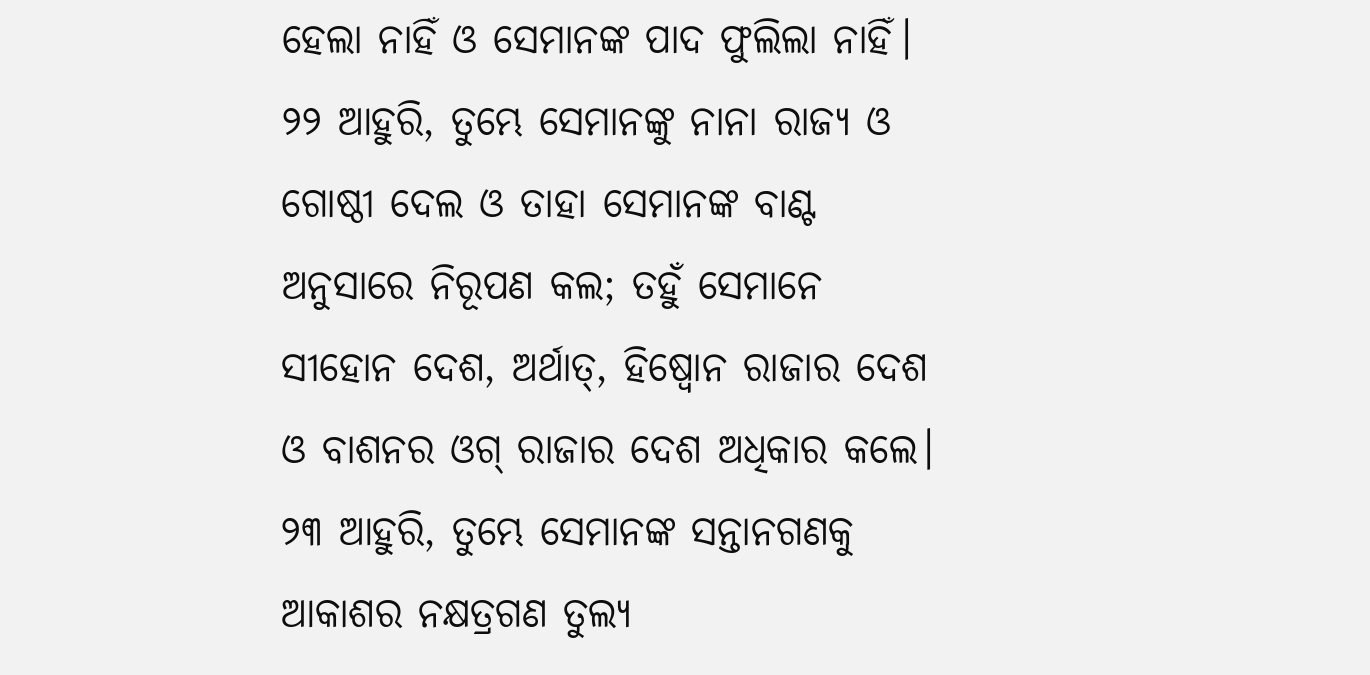ହେଲା ନାହିଁ ଓ ସେମାନଙ୍କ ପାଦ ଫୁଲିଲା ନାହିଁ। ୨୨ ଆହୁରି, ତୁମ୍ଭେ ସେମାନଙ୍କୁ ନାନା ରାଜ୍ୟ ଓ ଗୋଷ୍ଠୀ ଦେଲ ଓ ତାହା ସେମାନଙ୍କ ବାଣ୍ଟ ଅନୁସାରେ ନିରୂପଣ କଲ; ତହୁଁ ସେମାନେ ସୀହୋନ ଦେଶ, ଅର୍ଥାତ୍, ହିଷ୍ବୋନ ରାଜାର ଦେଶ ଓ ବାଶନର ଓଗ୍ ରାଜାର ଦେଶ ଅଧିକାର କଲେ। ୨୩ ଆହୁରି, ତୁମ୍ଭେ ସେମାନଙ୍କ ସନ୍ତାନଗଣକୁ ଆକାଶର ନକ୍ଷତ୍ରଗଣ ତୁଲ୍ୟ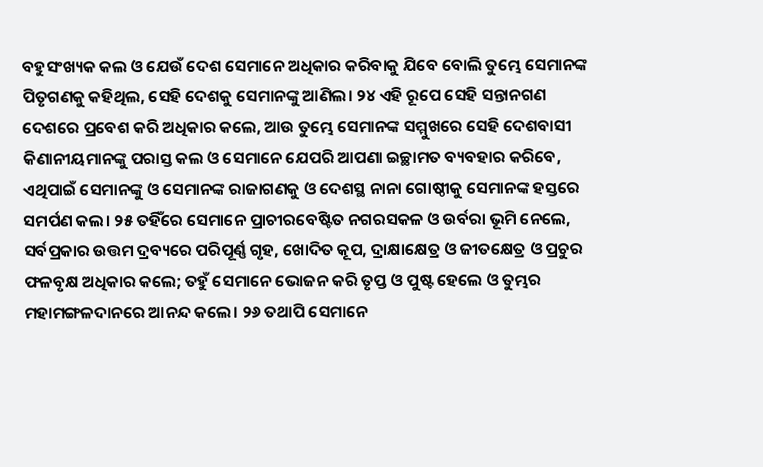ବହୁସଂଖ୍ୟକ କଲ ଓ ଯେଉଁ ଦେଶ ସେମାନେ ଅଧିକାର କରିବାକୁ ଯିବେ ବୋଲି ତୁମ୍ଭେ ସେମାନଙ୍କ ପିତୃଗଣକୁ କହିଥିଲ, ସେହି ଦେଶକୁ ସେମାନଙ୍କୁ ଆଣିଲ। ୨୪ ଏହି ରୂପେ ସେହି ସନ୍ତାନଗଣ ଦେଶରେ ପ୍ରବେଶ କରି ଅଧିକାର କଲେ, ଆଉ ତୁମ୍ଭେ ସେମାନଙ୍କ ସମ୍ମୁଖରେ ସେହି ଦେଶବାସୀ କିଣାନୀୟମାନଙ୍କୁ ପରାସ୍ତ କଲ ଓ ସେମାନେ ଯେପରି ଆପଣା ଇଚ୍ଛାମତ ବ୍ୟବହାର କରିବେ, ଏଥିପାଇଁ ସେମାନଙ୍କୁ ଓ ସେମାନଙ୍କ ରାଜାଗଣକୁ ଓ ଦେଶସ୍ଥ ନାନା ଗୋଷ୍ଠୀକୁ ସେମାନଙ୍କ ହସ୍ତରେ ସମର୍ପଣ କଲ। ୨୫ ତହିଁରେ ସେମାନେ ପ୍ରାଚୀରବେଷ୍ଟିତ ନଗରସକଳ ଓ ଉର୍ବରା ଭୂମି ନେଲେ, ସର୍ବପ୍ରକାର ଉତ୍ତମ ଦ୍ରବ୍ୟରେ ପରିପୂର୍ଣ୍ଣ ଗୃହ, ଖୋଦିତ କୂପ, ଦ୍ରାକ୍ଷାକ୍ଷେତ୍ର ଓ ଜୀତକ୍ଷେତ୍ର ଓ ପ୍ରଚୁର ଫଳବୃକ୍ଷ ଅଧିକାର କଲେ; ତହୁଁ ସେମାନେ ଭୋଜନ କରି ତୃପ୍ତ ଓ ପୁଷ୍ଟ ହେଲେ ଓ ତୁମ୍ଭର ମହାମଙ୍ଗଳଦାନରେ ଆନନ୍ଦ କଲେ। ୨୬ ତଥାପି ସେମାନେ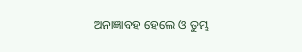ଅନାଜ୍ଞାବହ ହେଲେ ଓ ତୁମ୍ଭ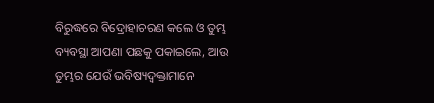ବିରୁଦ୍ଧରେ ବିଦ୍ରୋହାଚରଣ କଲେ ଓ ତୁମ୍ଭ ବ୍ୟବସ୍ଥା ଆପଣା ପଛକୁ ପକାଇଲେ, ଆଉ ତୁମ୍ଭର ଯେଉଁ ଭବିଷ୍ୟଦ୍ବକ୍ତାମାନେ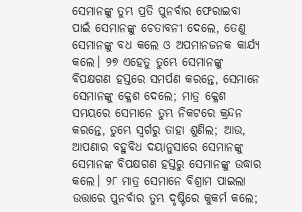ସେମାନଙ୍କୁ ତୁମ୍ଭ ପ୍ରତି ପୁନର୍ବାର ଫେରାଇବା ପାଇଁ ସେମାନଙ୍କୁ ଚେତାବନୀ ଦେଲେ, ତେଣୁ ସେମାନଙ୍କୁ ବଧ କଲେ ଓ ଅପମାନଜନକ କାର୍ଯ୍ୟ କଲେ। ୨୭ ଏହେତୁ ତୁମ୍ଭେ ସେମାନଙ୍କୁ ବିପକ୍ଷଗଣ ହସ୍ତରେ ସମର୍ପଣ କରନ୍ତେ, ସେମାନେ ସେମାନଙ୍କୁ କ୍ଳେଶ ଦେଲେ; ମାତ୍ର କ୍ଳେଶ ସମୟରେ ସେମାନେ ତୁମ୍ଭ ନିକଟରେ କ୍ରନ୍ଦନ କରନ୍ତେ, ତୁମ୍ଭେ ସ୍ୱର୍ଗରୁ ତାହା ଶୁଣିଲ; ଆଉ, ଆପଣାର ବହୁବିଧ ଦୟାନୁସାରେ ସେମାନଙ୍କୁ ସେମାନଙ୍କ ବିପକ୍ଷଗଣ ହସ୍ତରୁ ସେମାନଙ୍କୁ ଉଦ୍ଧାର କଲେ। ୨୮ ମାତ୍ର ସେମାନେ ବିଶ୍ରାମ ପାଇଲା ଉତ୍ତାରେ ପୁନର୍ବାର ତୁମ୍ଭ ଦୃଷ୍ଟିରେ କୁକର୍ମ କଲେ;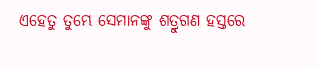ଏହେତୁ ତୁମ୍ଭେ ସେମାନଙ୍କୁ ଶତ୍ରୁଗଣ ହସ୍ତରେ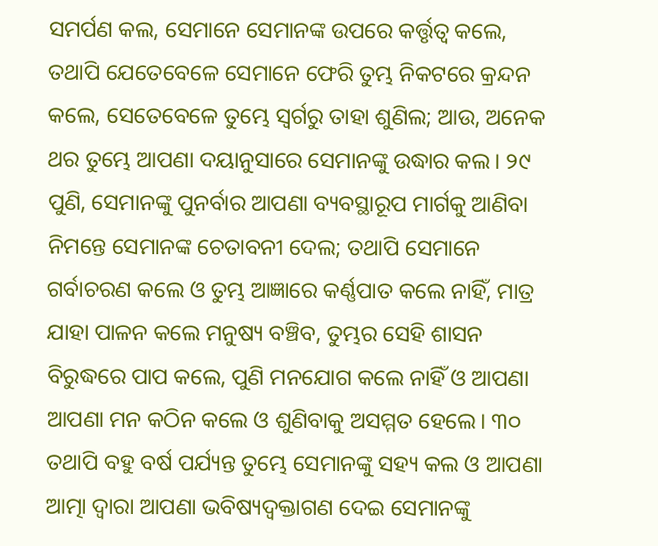ସମର୍ପଣ କଲ, ସେମାନେ ସେମାନଙ୍କ ଉପରେ କର୍ତ୍ତୃତ୍ୱ କଲେ, ତଥାପି ଯେତେବେଳେ ସେମାନେ ଫେରି ତୁମ୍ଭ ନିକଟରେ କ୍ରନ୍ଦନ କଲେ, ସେତେବେଳେ ତୁମ୍ଭେ ସ୍ୱର୍ଗରୁ ତାହା ଶୁଣିଲ; ଆଉ, ଅନେକ ଥର ତୁମ୍ଭେ ଆପଣା ଦୟାନୁସାରେ ସେମାନଙ୍କୁ ଉଦ୍ଧାର କଲ। ୨୯ ପୁଣି, ସେମାନଙ୍କୁ ପୁନର୍ବାର ଆପଣା ବ୍ୟବସ୍ଥାରୂପ ମାର୍ଗକୁ ଆଣିବା ନିମନ୍ତେ ସେମାନଙ୍କ ଚେତାବନୀ ଦେଲ; ତଥାପି ସେମାନେ ଗର୍ବାଚରଣ କଲେ ଓ ତୁମ୍ଭ ଆଜ୍ଞାରେ କର୍ଣ୍ଣପାତ କଲେ ନାହିଁ, ମାତ୍ର ଯାହା ପାଳନ କଲେ ମନୁଷ୍ୟ ବଞ୍ଚିବ, ତୁମ୍ଭର ସେହି ଶାସନ ବିରୁଦ୍ଧରେ ପାପ କଲେ, ପୁଣି ମନଯୋଗ କଲେ ନାହିଁ ଓ ଆପଣା ଆପଣା ମନ କଠିନ କଲେ ଓ ଶୁଣିବାକୁ ଅସମ୍ମତ ହେଲେ। ୩୦ ତଥାପି ବହୁ ବର୍ଷ ପର୍ଯ୍ୟନ୍ତ ତୁମ୍ଭେ ସେମାନଙ୍କୁ ସହ୍ୟ କଲ ଓ ଆପଣା ଆତ୍ମା ଦ୍ୱାରା ଆପଣା ଭବିଷ୍ୟଦ୍ବକ୍ତାଗଣ ଦେଇ ସେମାନଙ୍କୁ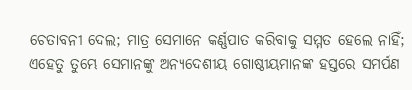ଚେତାବନୀ ଦେଲ; ମାତ୍ର ସେମାନେ କର୍ଣ୍ଣପାତ କରିବାକୁ ସମ୍ମତ ହେଲେ ନାହିଁ; ଏହେତୁ ତୁମ୍ଭେ ସେମାନଙ୍କୁ ଅନ୍ୟଦେଶୀୟ ଗୋଷ୍ଠୀୟମାନଙ୍କ ହସ୍ତରେ ସମର୍ପଣ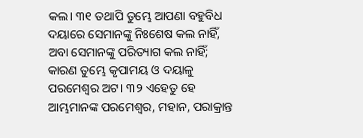କଲ। ୩୧ ତଥାପି ତୁମ୍ଭେ ଆପଣା ବହୁବିଧ ଦୟାରେ ସେମାନଙ୍କୁ ନିଃଶେଷ କଲ ନାହିଁ, ଅବା ସେମାନଙ୍କୁ ପରିତ୍ୟାଗ କଲ ନାହିଁ; କାରଣ ତୁମ୍ଭେ କୃପାମୟ ଓ ଦୟାଳୁ ପରମେଶ୍ୱର ଅଟ। ୩୨ ଏହେତୁ ହେ ଆମ୍ଭମାନଙ୍କ ପରମେଶ୍ୱର, ମହାନ, ପରାକ୍ରାନ୍ତ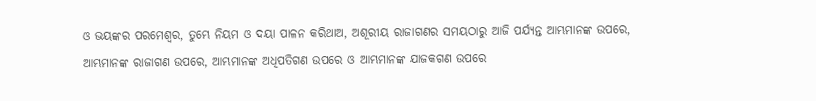ଓ ଭୟଙ୍କର ପରମେଶ୍ୱର, ତୁମ୍ଭେ ନିୟମ ଓ ଦୟା ପାଳନ କରିଥାଅ, ଅଶୂରୀୟ ରାଜାଗଣର ସମୟଠାରୁ ଆଜି ପର୍ଯ୍ୟନ୍ତ ଆମ୍ଭମାନଙ୍କ ଉପରେ, ଆମ୍ଭମାନଙ୍କ ରାଜାଗଣ ଉପରେ, ଆମ୍ଭମାନଙ୍କ ଅଧିପତିଗଣ ଉପରେ ଓ ଆମ୍ଭମାନଙ୍କ ଯାଜକଗଣ ଉପରେ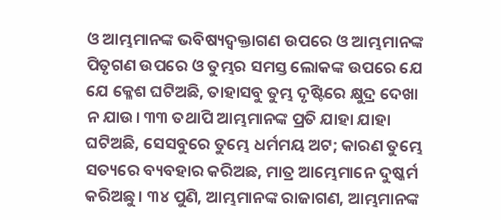ଓ ଆମ୍ଭମାନଙ୍କ ଭବିଷ୍ୟଦ୍ବକ୍ତାଗଣ ଉପରେ ଓ ଆମ୍ଭମାନଙ୍କ ପିତୃଗଣ ଉପରେ ଓ ତୁମ୍ଭର ସମସ୍ତ ଲୋକଙ୍କ ଉପରେ ଯେ ଯେ କ୍ଳେଶ ଘଟିଅଛି, ତାହାସବୁ ତୁମ୍ଭ ଦୃଷ୍ଟିରେ କ୍ଷୁଦ୍ର ଦେଖା ନ ଯାଉ। ୩୩ ତଥାପି ଆମ୍ଭମାନଙ୍କ ପ୍ରତି ଯାହା ଯାହା ଘଟିଅଛି, ସେସବୁରେ ତୁମ୍ଭେ ଧର୍ମମୟ ଅଟ; କାରଣ ତୁମ୍ଭେ ସତ୍ୟରେ ବ୍ୟବହାର କରିଅଛ, ମାତ୍ର ଆମ୍ଭେମାନେ ଦୁଷ୍କର୍ମ କରିଅଛୁ। ୩୪ ପୁଣି, ଆମ୍ଭମାନଙ୍କ ରାଜାଗଣ, ଆମ୍ଭମାନଙ୍କ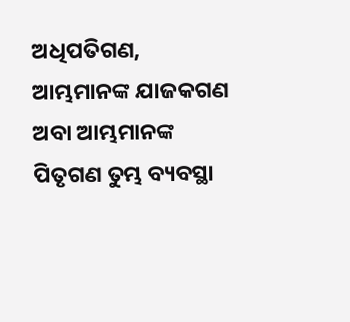ଅଧିପତିଗଣ, ଆମ୍ଭମାନଙ୍କ ଯାଜକଗଣ ଅବା ଆମ୍ଭମାନଙ୍କ ପିତୃଗଣ ତୁମ୍ଭ ବ୍ୟବସ୍ଥା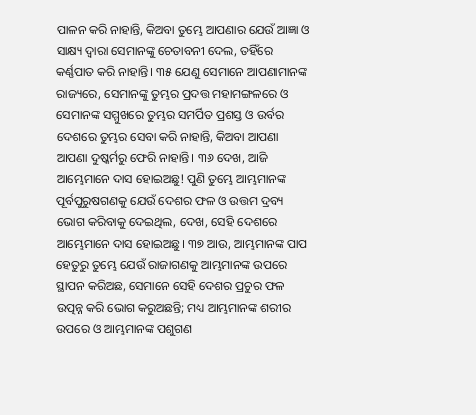ପାଳନ କରି ନାହାନ୍ତି, କିଅବା ତୁମ୍ଭେ ଆପଣାର ଯେଉଁ ଆଜ୍ଞା ଓ ସାକ୍ଷ୍ୟ ଦ୍ୱାରା ସେମାନଙ୍କୁ ଚେତାବନୀ ଦେଲ, ତହିଁରେ କର୍ଣ୍ଣପାତ କରି ନାହାନ୍ତି। ୩୫ ଯେଣୁ ସେମାନେ ଆପଣାମାନଙ୍କ ରାଜ୍ୟରେ, ସେମାନଙ୍କୁ ତୁମ୍ଭର ପ୍ରଦତ୍ତ ମହାମଙ୍ଗଳରେ ଓ ସେମାନଙ୍କ ସମ୍ମୁଖରେ ତୁମ୍ଭର ସମର୍ପିତ ପ୍ରଶସ୍ତ ଓ ଉର୍ବର ଦେଶରେ ତୁମ୍ଭର ସେବା କରି ନାହାନ୍ତି, କିଅବା ଆପଣା ଆପଣା ଦୁଷ୍କର୍ମରୁ ଫେରି ନାହାନ୍ତି। ୩୬ ଦେଖ, ଆଜି ଆମ୍ଭେମାନେ ଦାସ ହୋଇଅଛୁ! ପୁଣି ତୁମ୍ଭେ ଆମ୍ଭମାନଙ୍କ ପୂର୍ବପୁରୁଷଗଣକୁ ଯେଉଁ ଦେଶର ଫଳ ଓ ଉତ୍ତମ ଦ୍ରବ୍ୟ ଭୋଗ କରିବାକୁ ଦେଇଥିଲ, ଦେଖ, ସେହି ଦେଶରେ ଆମ୍ଭେମାନେ ଦାସ ହୋଇଅଛୁ। ୩୭ ଆଉ, ଆମ୍ଭମାନଙ୍କ ପାପ ହେତୁରୁ ତୁମ୍ଭେ ଯେଉଁ ରାଜାଗଣକୁ ଆମ୍ଭମାନଙ୍କ ଉପରେ ସ୍ଥାପନ କରିଅଛ, ସେମାନେ ସେହି ଦେଶର ପ୍ରଚୁର ଫଳ ଉତ୍ପନ୍ନ କରି ଭୋଗ କରୁଅଛନ୍ତି; ମଧ୍ୟ ଆମ୍ଭମାନଙ୍କ ଶରୀର ଉପରେ ଓ ଆମ୍ଭମାନଙ୍କ ପଶୁଗଣ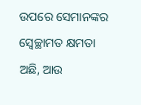ଉପରେ ସେମାନଙ୍କର ସ୍ୱେଚ୍ଛାମତ କ୍ଷମତା ଅଛି, ଆଉ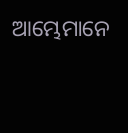ଆମ୍ଭେମାନେ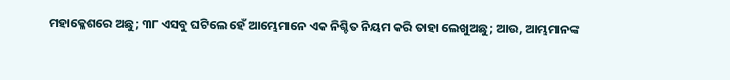ମହାକ୍ଳେଶରେ ଅଛୁ; ୩୮ ଏସବୁ ଘଟିଲେ ହେଁ ଆମ୍ଭେମାନେ ଏକ ନିଶ୍ଚିତ ନିୟମ କରି ତାହା ଲେଖୁଅଛୁ; ଆଉ, ଆମ୍ଭମାନଙ୍କ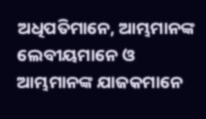ଅଧିପତିମାନେ, ଆମ୍ଭମାନଙ୍କ ଲେବୀୟମାନେ ଓ ଆମ୍ଭମାନଙ୍କ ଯାଜକମାନେ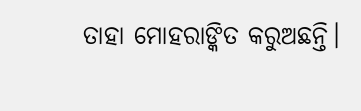ତାହା ମୋହରାଙ୍କିତ କରୁଅଛନ୍ତି।